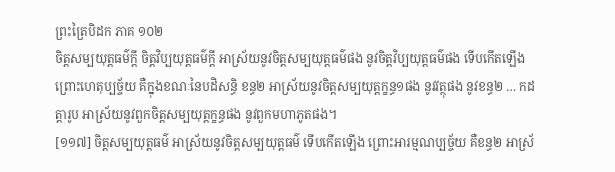ព្រះត្រៃបិដក ភាគ ១០២
ចិត្តសម្បយុត្តធម៌ក្តី ចិត្តវិប្បយុត្តធម៌ក្តី អាស្រ័យនូវចិត្តសម្បយុត្តធម៌ផង នូវចិត្តវិប្បយុត្តធម៌ផង ទើបកើតឡើង ព្រោះហេតុប្បច្ច័យ គឺក្នុងខណៈនៃបដិសន្ធិ ខន្ធ២ អាស្រ័យនូវចិត្តសម្បយុត្តក្ខន្ធ១ផង នូវវត្ថុផង នូវខន្ធ២ … កដត្តារូប អាស្រ័យនូវពួកចិត្តសម្បយុត្តក្ខន្ធផង នូវពួកមហាភូតផង។
[១១៧] ចិត្តសម្បយុត្តធម៌ អាស្រ័យនូវចិត្តសម្បយុត្តធម៌ ទើបកើតឡើង ព្រោះអារម្មណប្បច្ច័យ គឺខន្ធ២ អាស្រ័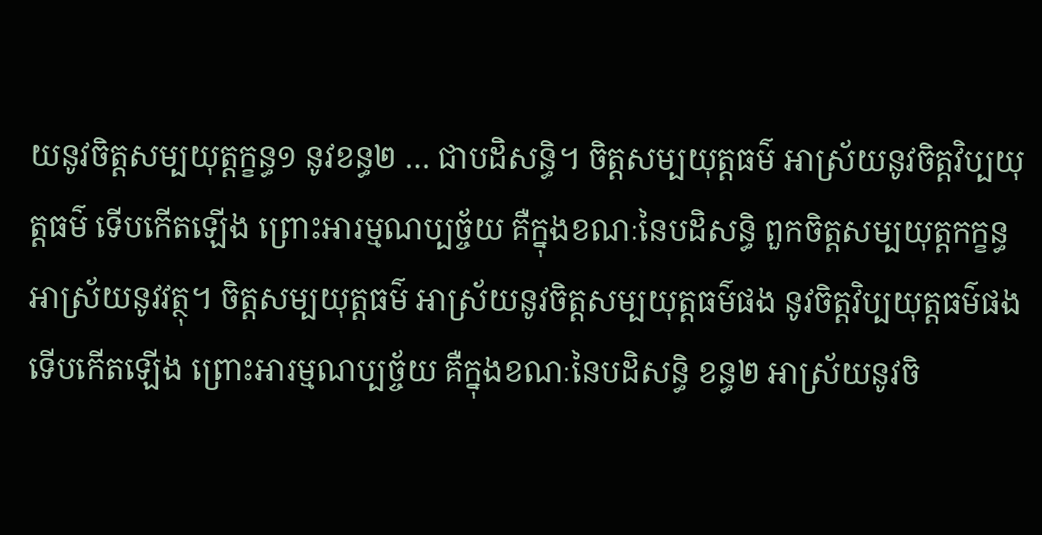យនូវចិត្តសម្បយុត្តក្ខន្ធ១ នូវខន្ធ២ … ជាបដិសន្ធិ។ ចិត្តសម្បយុត្តធម៌ អាស្រ័យនូវចិត្តវិប្បយុត្តធម៌ ទើបកើតឡើង ព្រោះអារម្មណប្បច្ច័យ គឺក្នុងខណៈនៃបដិសន្ធិ ពួកចិត្តសម្បយុត្តកក្ខន្ធអាស្រ័យនូវវត្ថុ។ ចិត្តសម្បយុត្តធម៌ អាស្រ័យនូវចិត្តសម្បយុត្តធម៌ផង នូវចិត្តវិប្បយុត្តធម៌ផង ទើបកើតឡើង ព្រោះអារម្មណប្បច្ច័យ គឺក្នុងខណៈនៃបដិសន្ធិ ខន្ធ២ អាស្រ័យនូវចិ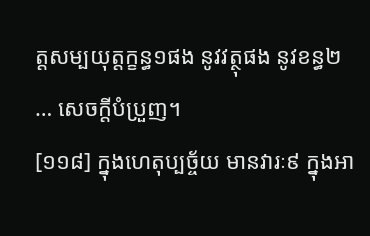ត្តសម្បយុត្តក្ខន្ធ១ផង នូវវត្ថុផង នូវខន្ធ២ … សេចក្តីបំប្រួញ។
[១១៨] ក្នុងហេតុប្បច្ច័យ មានវារៈ៩ ក្នុងអា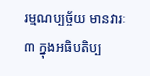រម្មណប្បច្ច័យ មានវារៈ៣ ក្នុងអធិបតិប្ប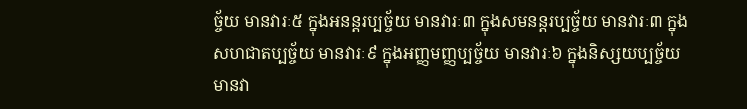ច្ច័យ មានវារៈ៥ ក្នុងអនន្តរប្បច្ច័យ មានវារៈ៣ ក្នុងសមនន្តរប្បច្ច័យ មានវារៈ៣ ក្នុងសហជាតប្បច្ច័យ មានវារៈ៩ ក្នុងអញ្ញមញ្ញប្បច្ច័យ មានវារៈ៦ ក្នុងនិស្សយប្បច្ច័យ មានវា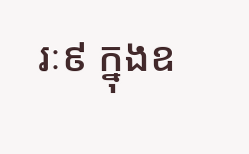រៈ៩ ក្នុងឧ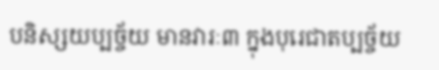បនិស្សយប្បច្ច័យ មានវារៈ៣ ក្នុងបុរេជាតប្បច្ច័យ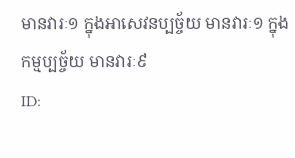មានវារៈ១ ក្នុងអាសេវនប្បច្ច័យ មានវារៈ១ ក្នុងកម្មប្បច្ច័យ មានវារៈ៩
ID: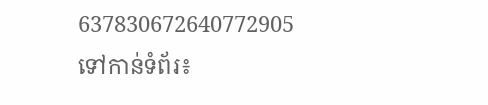637830672640772905
ទៅកាន់ទំព័រ៖